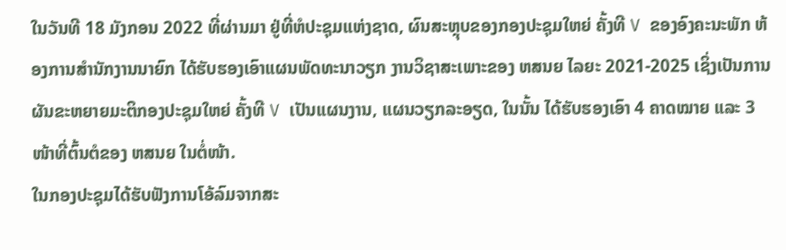ໃນວັນທີ 18 ມັງກອນ 2022 ທີ່ຜ່ານມາ ຢູ່ທີ່ຫໍປະຊຸມແຫ່ງຊາດ, ຜົນສະຫຼຸບຂອງກອງປະຊຸມໃຫຍ່ ຄັ້ງທີ V ຂອງອົງຄະນະພັກ ຫ້ອງການສຳນັກງານນາຍົກ ໄດ້ຮັບຮອງເອົາແຜນພັດທະນາວຽກ ງານວິຊາສະເພາະຂອງ ຫສນຍ ໄລຍະ 2021-2025 ເຊິ່ງເປັນການຜັນຂະຫຍາຍມະຕິກອງປະຊຸມໃຫຍ່ ຄັ້ງທີ V ເປັນແຜນງານ, ແຜນວຽກລະອຽດ, ໃນນັ້ນ ໄດ້ຮັບຮອງເອົາ 4 ຄາດໝາຍ ແລະ 3 ໜ້າທີ່ຕົ້ນຕໍຂອງ ຫສນຍ ໃນຕໍ່ໜ້າ.
ໃນກອງປະຊຸມໄດ້ຮັບຟັງການໂອ້ລົມຈາກສະ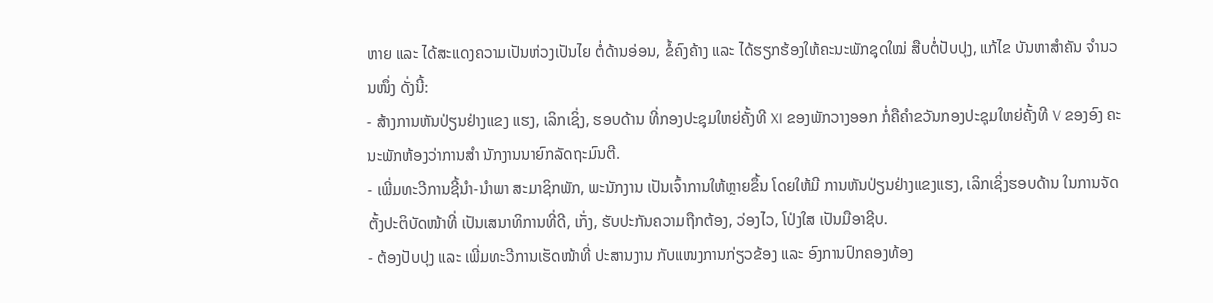ຫາຍ ແລະ ໄດ້ສະແດງຄວາມເປັນຫ່ວງເປັນໄຍ ຕໍ່ດ້ານອ່ອນ, ຂໍ້ຄົງຄ້າງ ແລະ ໄດ້ຮຽກຮ້ອງໃຫ້ຄະນະພັກຊຸດໃໝ່ ສືບຕໍ່ປັບປຸງ, ແກ້ໄຂ ບັນຫາສຳຄັນ ຈຳນວນໜຶ່ງ ດັ່ງນີ້:
- ສ້າງການຫັນປ່ຽນຢ່າງແຂງ ແຮງ, ເລິກເຊິ່ງ, ຮອບດ້ານ ທີ່ກອງປະຊຸມໃຫຍ່ຄັ້ງທີ XI ຂອງພັກວາງອອກ ກໍ່ຄືຄຳຂວັນກອງປະຊຸມໃຫຍ່ຄັ້ງທີ V ຂອງອົງ ຄະນະພັກຫ້ອງວ່າການສຳ ນັກງານນາຍົກລັດຖະມົນຕີ.
- ເພີ່ມທະວີການຊີ້ນໍາ-ນຳພາ ສະມາຊິກພັກ, ພະນັກງານ ເປັນເຈົ້າການໃຫ້ຫຼາຍຂຶ້ນ ໂດຍໃຫ້ມີ ການຫັນປ່ຽນຢ່າງແຂງແຮງ, ເລິກເຊິ່ງຮອບດ້ານ ໃນການຈັດ ຕັ້ງປະຕິບັດໜ້າທີ່ ເປັນເສນາທິການທີ່ດີ, ເກັ່ງ, ຮັບປະກັນຄວາມຖືກຕ້ອງ, ວ່ອງໄວ, ໂປ່ງໃສ ເປັນມືອາຊີບ.
- ຕ້ອງປັບປຸງ ແລະ ເພີ່ມທະວີການເຮັດໜ້າທີ່ ປະສານງານ ກັບແໜງການກ່ຽວຂ້ອງ ແລະ ອົງການປົກຄອງທ້ອງ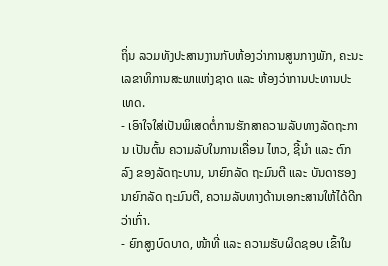ຖິ່ນ ລວມທັງປະສານງານກັບຫ້ອງວ່າການສູນກາງພັກ, ຄະນະເລຂາທິການສະພາແຫ່ງຊາດ ແລະ ຫ້ອງວ່າການປະທານປະເທດ.
- ເອົາໃຈໃສ່ເປັນພິເສດຕໍ່ການຮັກສາຄວາມລັບທາງລັດຖະການ ເປັນຕົ້ນ ຄວາມລັບໃນການເຄື່ອນ ໄຫວ, ຊີ້ນໍາ ແລະ ຕົກລົງ ຂອງລັດຖະບານ, ນາຍົກລັດ ຖະມົນຕີ ແລະ ບັນດາຮອງນາຍົກລັດ ຖະມົນຕີ, ຄວາມລັບທາງດ້ານເອກະສານໃຫ້ໄດ້ດີກວ່າເກົ່າ.
- ຍົກສູງບົດບາດ, ໜ້າທີ່ ແລະ ຄວາມຮັບຜິດຊອບ ເຂົ້າໃນ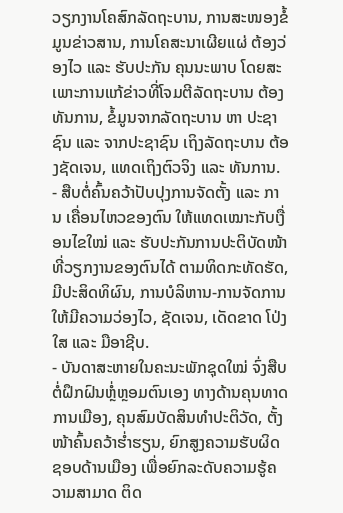ວຽກງານໂຄສົກລັດຖະບານ, ການສະໜອງຂໍ້ມູນຂ່າວສານ, ການໂຄສະນາເຜີຍແຜ່ ຕ້ອງວ່ອງໄວ ແລະ ຮັບປະກັນ ຄຸນນະພາບ ໂດຍສະເພາະການແກ້ຂ່າວທີ່ໂຈມຕີລັດຖະບານ ຕ້ອງທັນການ, ຂໍ້ມູນຈາກລັດຖະບານ ຫາ ປະຊາຊົນ ແລະ ຈາກປະຊາຊົນ ເຖິງລັດຖະບານ ຕ້ອງຊັດເຈນ, ແທດເຖິງຕົວຈິງ ແລະ ທັນການ.
- ສືບຕໍ່ຄົ້ນຄວ້າປັບປຸງການຈັດຕັ້ງ ແລະ ການ ເຄື່ອນໄຫວຂອງຕົນ ໃຫ້ແທດເໝາະກັບເງື່ອນໄຂໃໝ່ ແລະ ຮັບປະກັນການປະຕິບັດໜ້າທີ່ວຽກງານຂອງຕົນໄດ້ ຕາມທິດກະທັດຮັດ, ມີປະສິດທິຜົນ, ການບໍລິຫານ-ການຈັດການ ໃຫ້ມີຄວາມວ່ອງໄວ, ຊັດເຈນ, ເດັດຂາດ ໂປ່ງໃສ ແລະ ມືອາຊີບ.
- ບັນດາສະຫາຍໃນຄະນະພັກຊຸດໃໝ່ ຈົ່ງສືບຕໍ່ຝຶກຝົນຫຼໍ່ຫຼອມຕົນເອງ ທາງດ້ານຄຸນທາດການເມືອງ, ຄຸນສົມບັດສິນທໍາປະຕິວັດ, ຕັ້ງໜ້າຄົ້ນຄວ້າຮ່ຳຮຽນ, ຍົກສູງຄວາມຮັບຜິດຊອບດ້ານເມືອງ ເພື່ອຍົກລະດັບຄວາມຮູ້ຄວາມສາມາດ ຕິດ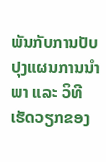ພັນກັບການປັບປຸງແຜນການນໍາພາ ແລະ ວິທີເຮັດວຽກຂອງ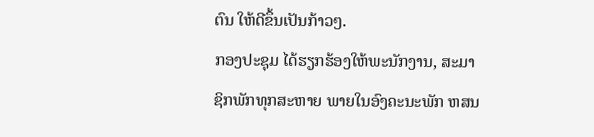ຕົນ ໃຫ້ດີຂຶ້ນເປັນກ້າວໆ.
ກອງປະຊຸມ ໄດ້ຮຽກຮ້ອງໃຫ້ພະນັກງານ, ສະມາຊິກພັກທຸກສະຫາຍ ພາຍໃນອົງຄະນະພັກ ຫສນ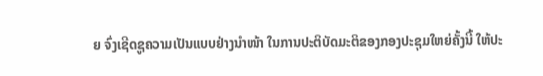ຍ ຈົ່ງເຊີດຊູຄວາມເປັນແບບຢ່າງນໍາໜ້າ ໃນການປະຕິບັດມະຕິຂອງກອງປະຊຸມໃຫຍ່ຄັ້ງນີ້ ໃຫ້ປະ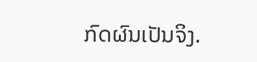ກົດຜົນເປັນຈິງ.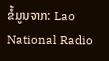ຂໍ້ມູນຈາກ: Lao National Radio